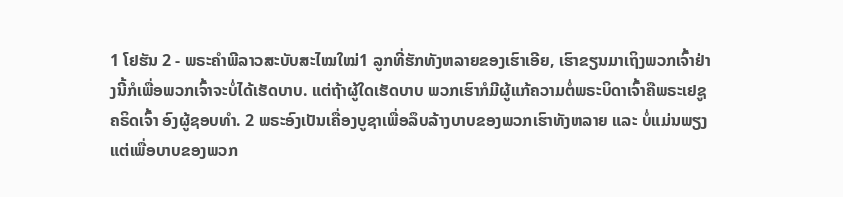1 ໂຢຮັນ 2 - ພຣະຄຳພີລາວສະບັບສະໄໝໃໝ່1 ລູກທີ່ຮັກທັງຫລາຍຂອງເຮົາເອີຍ, ເຮົາຂຽນມາເຖິງພວກເຈົ້າຢ່າງນີ້ກໍເພື່ອພວກເຈົ້າຈະບໍ່ໄດ້ເຮັດບາບ. ແຕ່ຖ້າຜູ້ໃດເຮັດບາບ ພວກເຮົາກໍມີຜູ້ແກ້ຄວາມຕໍ່ພຣະບິດາເຈົ້າຄືພຣະເຢຊູຄຣິດເຈົ້າ ອົງຜູ້ຊອບທຳ. 2 ພຣະອົງເປັນເຄື່ອງບູຊາເພື່ອລຶບລ້າງບາບຂອງພວກເຮົາທັງຫລາຍ ແລະ ບໍ່ແມ່ນພຽງແຕ່ເພື່ອບາບຂອງພວກ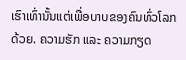ເຮົາເທົ່ານັ້ນແຕ່ເພື່ອບາບຂອງຄົນທົ່ວໂລກດ້ວຍ. ຄວາມຮັກ ແລະ ຄວາມກຽດ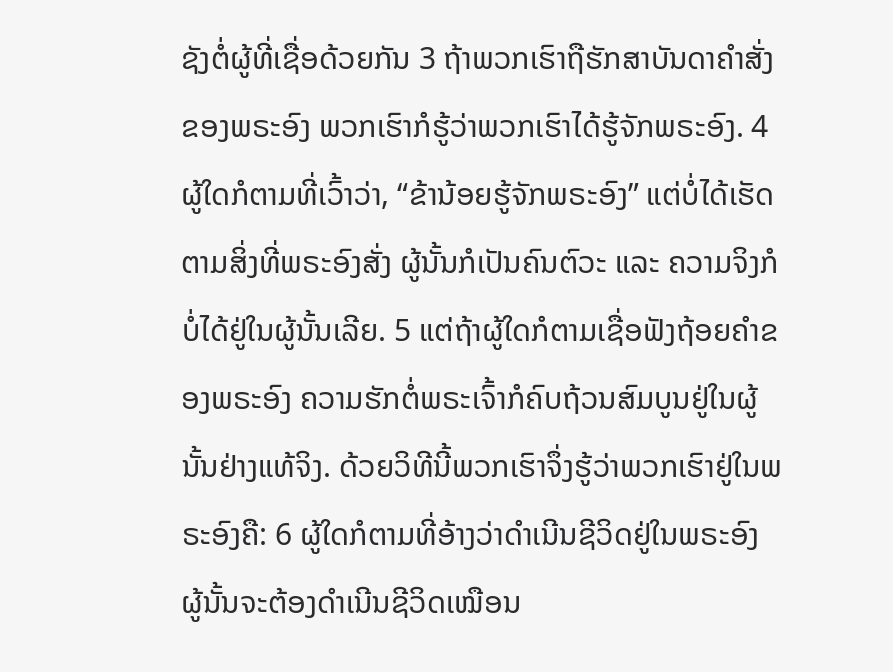ຊັງຕໍ່ຜູ້ທີ່ເຊື່ອດ້ວຍກັນ 3 ຖ້າພວກເຮົາຖືຮັກສາບັນດາຄຳສັ່ງຂອງພຣະອົງ ພວກເຮົາກໍຮູ້ວ່າພວກເຮົາໄດ້ຮູ້ຈັກພຣະອົງ. 4 ຜູ້ໃດກໍຕາມທີ່ເວົ້າວ່າ, “ຂ້ານ້ອຍຮູ້ຈັກພຣະອົງ” ແຕ່ບໍ່ໄດ້ເຮັດຕາມສິ່ງທີ່ພຣະອົງສັ່ງ ຜູ້ນັ້ນກໍເປັນຄົນຕົວະ ແລະ ຄວາມຈິງກໍບໍ່ໄດ້ຢູ່ໃນຜູ້ນັ້ນເລີຍ. 5 ແຕ່ຖ້າຜູ້ໃດກໍຕາມເຊື່ອຟັງຖ້ອຍຄຳຂອງພຣະອົງ ຄວາມຮັກຕໍ່ພຣະເຈົ້າກໍຄົບຖ້ວນສົມບູນຢູ່ໃນຜູ້ນັ້ນຢ່າງແທ້ຈິງ. ດ້ວຍວິທີນີ້ພວກເຮົາຈຶ່ງຮູ້ວ່າພວກເຮົາຢູ່ໃນພຣະອົງຄື: 6 ຜູ້ໃດກໍຕາມທີ່ອ້າງວ່າດຳເນີນຊີວິດຢູ່ໃນພຣະອົງ ຜູ້ນັ້ນຈະຕ້ອງດຳເນີນຊີວິດເໝືອນ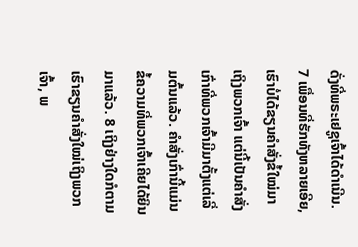ດັ່ງທີ່ພຣະເຢຊູເຈົ້າໄດ້ດຳເນີນ. 7 ເພື່ອນທີ່ຮັກທັງຫລາຍເອີຍ, ເຮົາບໍ່ໄດ້ຂຽນຄຳສັ່ງຂໍ້ໃໝ່ມາເຖິງພວກເຈົ້າ ແຕ່ນີ້ເປັນຄຳສັ່ງເກົ່າທີ່ພວກເຈົ້າມີມາຕັ້ງແຕ່ເລີ່ມຕົ້ນແລ້ວ. ຄຳສັ່ງເກົ່ານີ້ແມ່ນຂໍ້ຄວາມທີ່ພວກເຈົ້າເຄີຍໄດ້ຍິນມາແລ້ວ. 8 ເຖິງຢ່າງໃດກໍຕາມ ເຮົາຂຽນຄຳສັ່ງໃໝ່ເຖິງພວກເຈົ້າ, ພ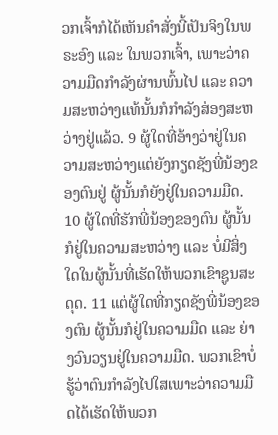ວກເຈົ້າກໍໄດ້ເຫັນຄຳສັ່ງນີ້ເປັນຈິງໃນພຣະອົງ ແລະ ໃນພວກເຈົ້າ, ເພາະວ່າຄວາມມືດກຳລັງຜ່ານພົ້ນໄປ ແລະ ຄວາມສະຫວ່າງແທ້ນັ້ນກໍກຳລັງສ່ອງສະຫວ່າງຢູ່ແລ້ວ. 9 ຜູ້ໃດທີ່ອ້າງວ່າຢູ່ໃນຄວາມສະຫວ່າງແຕ່ຍັງກຽດຊັງພີ່ນ້ອງຂອງຕົນຢູ່ ຜູ້ນັ້ນກໍຍັງຢູ່ໃນຄວາມມືດ. 10 ຜູ້ໃດທີ່ຮັກພີ່ນ້ອງຂອງຕົນ ຜູ້ນັ້ນກໍຢູ່ໃນຄວາມສະຫວ່າງ ແລະ ບໍ່ມີສິ່ງໃດໃນຜູ້ນັ້ນທີ່ເຮັດໃຫ້ພວກເຂົາຊູນສະດຸດ. 11 ແຕ່ຜູ້ໃດທີ່ກຽດຊັງພີ່ນ້ອງຂອງຕົນ ຜູ້ນັ້ນກໍຢູ່ໃນຄວາມມືດ ແລະ ຍ່າງວົນວຽນຢູ່ໃນຄວາມມືດ. ພວກເຂົາບໍ່ຮູ້ວ່າຕົນກຳລັງໄປໃສເພາະວ່າຄວາມມືດໄດ້ເຮັດໃຫ້ພວກ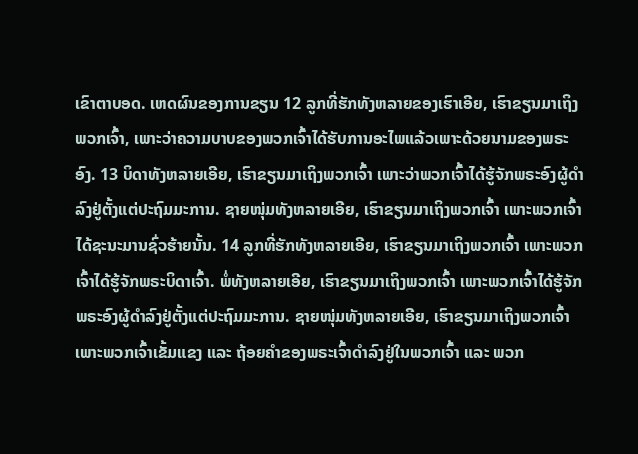ເຂົາຕາບອດ. ເຫດຜົນຂອງການຂຽນ 12 ລູກທີ່ຮັກທັງຫລາຍຂອງເຮົາເອີຍ, ເຮົາຂຽນມາເຖິງພວກເຈົ້າ, ເພາະວ່າຄວາມບາບຂອງພວກເຈົ້າໄດ້ຮັບການອະໄພແລ້ວເພາະດ້ວຍນາມຂອງພຣະອົງ. 13 ບິດາທັງຫລາຍເອີຍ, ເຮົາຂຽນມາເຖິງພວກເຈົ້າ ເພາະວ່າພວກເຈົ້າໄດ້ຮູ້ຈັກພຣະອົງຜູ້ດຳລົງຢູ່ຕັ້ງແຕ່ປະຖົມມະການ. ຊາຍໜຸ່ມທັງຫລາຍເອີຍ, ເຮົາຂຽນມາເຖິງພວກເຈົ້າ ເພາະພວກເຈົ້າໄດ້ຊະນະມານຊົ່ວຮ້າຍນັ້ນ. 14 ລູກທີ່ຮັກທັງຫລາຍເອີຍ, ເຮົາຂຽນມາເຖິງພວກເຈົ້າ ເພາະພວກເຈົ້າໄດ້ຮູ້ຈັກພຣະບິດາເຈົ້າ. ພໍ່ທັງຫລາຍເອີຍ, ເຮົາຂຽນມາເຖິງພວກເຈົ້າ ເພາະພວກເຈົ້າໄດ້ຮູ້ຈັກພຣະອົງຜູ້ດຳລົງຢູ່ຕັ້ງແຕ່ປະຖົມມະການ. ຊາຍໜຸ່ມທັງຫລາຍເອີຍ, ເຮົາຂຽນມາເຖິງພວກເຈົ້າ ເພາະພວກເຈົ້າເຂັ້ມແຂງ ແລະ ຖ້ອຍຄຳຂອງພຣະເຈົ້າດຳລົງຢູ່ໃນພວກເຈົ້າ ແລະ ພວກ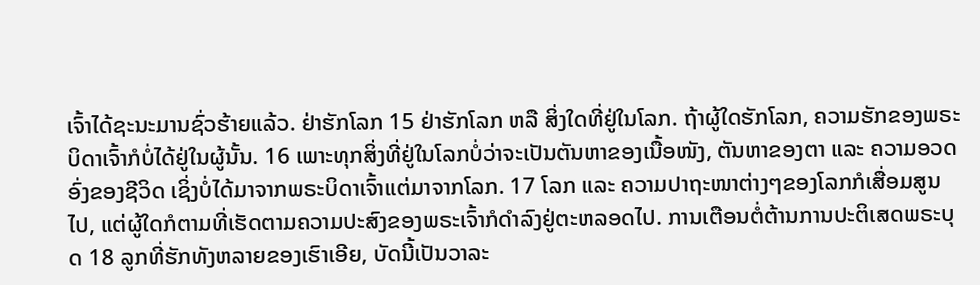ເຈົ້າໄດ້ຊະນະມານຊົ່ວຮ້າຍແລ້ວ. ຢ່າຮັກໂລກ 15 ຢ່າຮັກໂລກ ຫລື ສິ່ງໃດທີ່ຢູ່ໃນໂລກ. ຖ້າຜູ້ໃດຮັກໂລກ, ຄວາມຮັກຂອງພຣະບິດາເຈົ້າກໍບໍ່ໄດ້ຢູ່ໃນຜູ້ນັ້ນ. 16 ເພາະທຸກສິ່ງທີ່ຢູ່ໃນໂລກບໍ່ວ່າຈະເປັນຕັນຫາຂອງເນື້ອໜັງ, ຕັນຫາຂອງຕາ ແລະ ຄວາມອວດອົ່ງຂອງຊີວິດ ເຊິ່ງບໍ່ໄດ້ມາຈາກພຣະບິດາເຈົ້າແຕ່ມາຈາກໂລກ. 17 ໂລກ ແລະ ຄວາມປາຖະໜາຕ່າງໆຂອງໂລກກໍເສື່ອມສູນໄປ, ແຕ່ຜູ້ໃດກໍຕາມທີ່ເຮັດຕາມຄວາມປະສົງຂອງພຣະເຈົ້າກໍດຳລົງຢູ່ຕະຫລອດໄປ. ການເຕືອນຕໍ່ຕ້ານການປະຕິເສດພຣະບຸດ 18 ລູກທີ່ຮັກທັງຫລາຍຂອງເຮົາເອີຍ, ບັດນີ້ເປັນວາລະ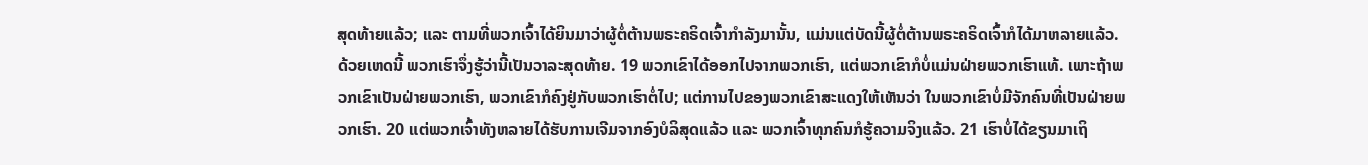ສຸດທ້າຍແລ້ວ; ແລະ ຕາມທີ່ພວກເຈົ້າໄດ້ຍິນມາວ່າຜູ້ຕໍ່ຕ້ານພຣະຄຣິດເຈົ້າກຳລັງມານັ້ນ, ແມ່ນແຕ່ບັດນີ້ຜູ້ຕໍ່ຕ້ານພຣະຄຣິດເຈົ້າກໍໄດ້ມາຫລາຍແລ້ວ. ດ້ວຍເຫດນີ້ ພວກເຮົາຈຶ່ງຮູ້ວ່ານີ້ເປັນວາລະສຸດທ້າຍ. 19 ພວກເຂົາໄດ້ອອກໄປຈາກພວກເຮົາ, ແຕ່ພວກເຂົາກໍບໍ່ແມ່ນຝ່າຍພວກເຮົາແທ້. ເພາະຖ້າພວກເຂົາເປັນຝ່າຍພວກເຮົາ, ພວກເຂົາກໍຄົງຢູ່ກັບພວກເຮົາຕໍ່ໄປ; ແຕ່ການໄປຂອງພວກເຂົາສະແດງໃຫ້ເຫັນວ່າ ໃນພວກເຂົາບໍ່ມີຈັກຄົນທີ່ເປັນຝ່າຍພວກເຮົາ. 20 ແຕ່ພວກເຈົ້າທັງຫລາຍໄດ້ຮັບການເຈີມຈາກອົງບໍລິສຸດແລ້ວ ແລະ ພວກເຈົ້າທຸກຄົນກໍຮູ້ຄວາມຈິງແລ້ວ. 21 ເຮົາບໍ່ໄດ້ຂຽນມາເຖິ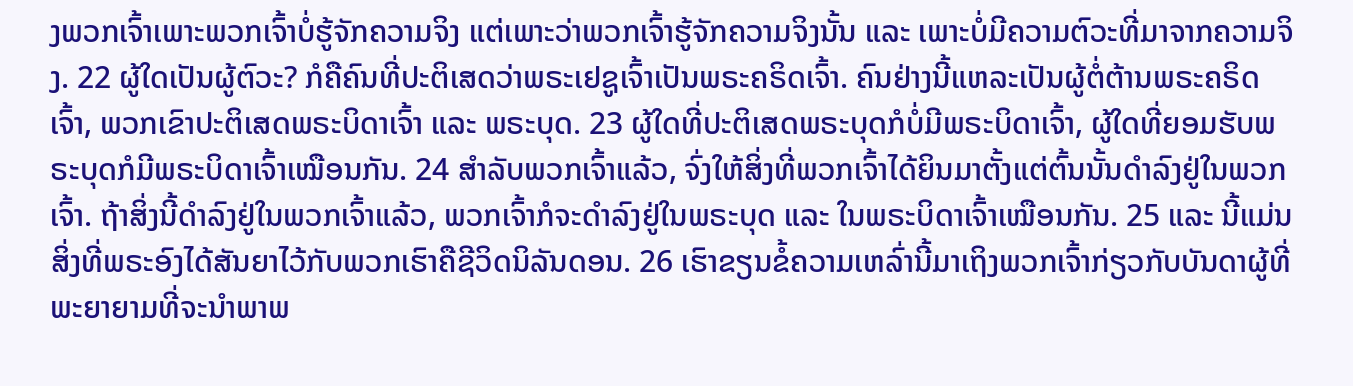ງພວກເຈົ້າເພາະພວກເຈົ້າບໍ່ຮູ້ຈັກຄວາມຈິງ ແຕ່ເພາະວ່າພວກເຈົ້າຮູ້ຈັກຄວາມຈິງນັ້ນ ແລະ ເພາະບໍ່ມີຄວາມຕົວະທີ່ມາຈາກຄວາມຈິງ. 22 ຜູ້ໃດເປັນຜູ້ຕົວະ? ກໍຄືຄົນທີ່ປະຕິເສດວ່າພຣະເຢຊູເຈົ້າເປັນພຣະຄຣິດເຈົ້າ. ຄົນຢ່າງນີ້ແຫລະເປັນຜູ້ຕໍ່ຕ້ານພຣະຄຣິດເຈົ້າ, ພວກເຂົາປະຕິເສດພຣະບິດາເຈົ້າ ແລະ ພຣະບຸດ. 23 ຜູ້ໃດທີ່ປະຕິເສດພຣະບຸດກໍບໍ່ມີພຣະບິດາເຈົ້າ, ຜູ້ໃດທີ່ຍອມຮັບພຣະບຸດກໍມີພຣະບິດາເຈົ້າເໝືອນກັນ. 24 ສຳລັບພວກເຈົ້າແລ້ວ, ຈົ່ງໃຫ້ສິ່ງທີ່ພວກເຈົ້າໄດ້ຍິນມາຕັ້ງແຕ່ຕົ້ນນັ້ນດຳລົງຢູ່ໃນພວກເຈົ້າ. ຖ້າສິ່ງນີ້ດຳລົງຢູ່ໃນພວກເຈົ້າແລ້ວ, ພວກເຈົ້າກໍຈະດຳລົງຢູ່ໃນພຣະບຸດ ແລະ ໃນພຣະບິດາເຈົ້າເໝືອນກັນ. 25 ແລະ ນີ້ແມ່ນສິ່ງທີ່ພຣະອົງໄດ້ສັນຍາໄວ້ກັບພວກເຮົາຄືຊີວິດນິລັນດອນ. 26 ເຮົາຂຽນຂໍ້ຄວາມເຫລົ່ານີ້ມາເຖິງພວກເຈົ້າກ່ຽວກັບບັນດາຜູ້ທີ່ພະຍາຍາມທີ່ຈະນຳພາພ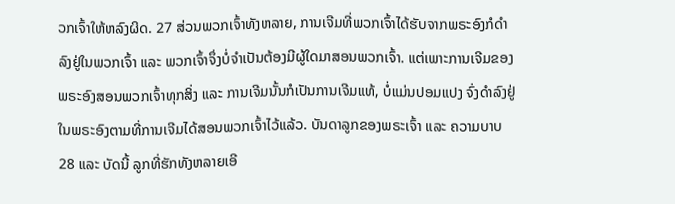ວກເຈົ້າໃຫ້ຫລົງຜິດ. 27 ສ່ວນພວກເຈົ້າທັງຫລາຍ, ການເຈີມທີ່ພວກເຈົ້າໄດ້ຮັບຈາກພຣະອົງກໍດຳລົງຢູ່ໃນພວກເຈົ້າ ແລະ ພວກເຈົ້າຈຶ່ງບໍ່ຈຳເປັນຕ້ອງມີຜູ້ໃດມາສອນພວກເຈົ້າ. ແຕ່ເພາະການເຈີມຂອງພຣະອົງສອນພວກເຈົ້າທຸກສິ່ງ ແລະ ການເຈີມນັ້ນກໍເປັນການເຈີມແທ້, ບໍ່ແມ່ນປອມແປງ ຈົ່ງດຳລົງຢູ່ໃນພຣະອົງຕາມທີ່ການເຈີມໄດ້ສອນພວກເຈົ້າໄວ້ແລ້ວ. ບັນດາລູກຂອງພຣະເຈົ້າ ແລະ ຄວາມບາບ 28 ແລະ ບັດນີ້ ລູກທີ່ຮັກທັງຫລາຍເອີ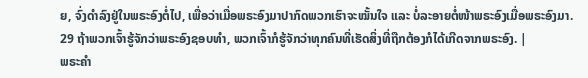ຍ, ຈົ່ງດຳລົງຢູ່ໃນພຣະອົງຕໍ່ໄປ, ເພື່ອວ່າເມື່ອພຣະອົງມາປາກົດພວກເຮົາຈະໝັ້ນໃຈ ແລະ ບໍ່ລະອາຍຕໍ່ໜ້າພຣະອົງເມື່ອພຣະອົງມາ. 29 ຖ້າພວກເຈົ້າຮູ້ຈັກວ່າພຣະອົງຊອບທຳ, ພວກເຈົ້າກໍຮູ້ຈັກວ່າທຸກຄົນທີ່ເຮັດສິ່ງທີ່ຖືກຕ້ອງກໍໄດ້ເກີດຈາກພຣະອົງ. |
ພຣະຄຳ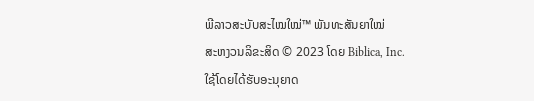ພີລາວສະບັບສະໄໝໃໝ່™ ພັນທະສັນຍາໃໝ່
ສະຫງວນລິຂະສິດ © 2023 ໂດຍ Biblica, Inc.
ໃຊ້ໂດຍໄດ້ຮັບອະນຸຍາດ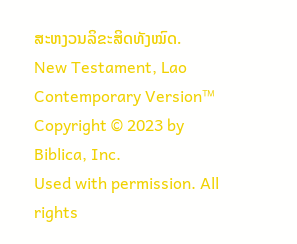ສະຫງວນລິຂະສິດທັງໝົດ.
New Testament, Lao Contemporary Version™
Copyright © 2023 by Biblica, Inc.
Used with permission. All rights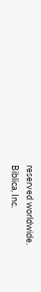reserved worldwide.
Biblica, Inc.